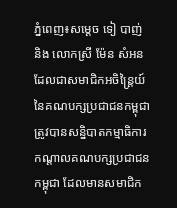ភ្នំពេញ៖សម្តេច ទៀ បាញ់ និង លោកស្រី ម៉ែន សំអន ដែលជាសមាជិកអចិន្រ្តៃយ៍ នៃគណបក្សប្រជាជនកម្ពុជា ត្រូវបានសន្និបាតកម្មាធិការកណ្តាលគណបក្សប្រជាជនកម្ពុជា ដែលមានសមាជិក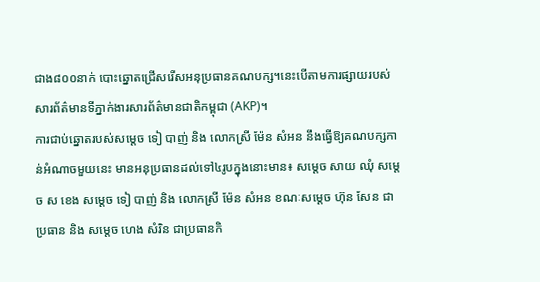ជាង៨០០នាក់ បោះឆ្នោតជ្រើសរើសអនុប្រធានគណបក្ស។នេះបើតាមការផ្សាយរបស់សារព័ត៌មានទីភ្នាក់ងារសារព័ត៌មានជាតិកម្ពុជា (AKP)។
ការជាប់ឆ្នោតរបស់សម្តេច ទៀ បាញ់ និង លោកស្រី ម៉ែន សំអន នឹងធ្វើឱ្យគណបក្សកាន់អំណាចមួយនេះ មានអនុប្រធានដល់ទៅ៤រូបក្នុងនោះមាន៖ សម្តេច សាយ ឈុំ សម្តេច ស ខេង សម្តេច ទៀ បាញ់ និង លោកស្រី ម៉ែន សំអន ខណៈសម្តេច ហ៊ុន សែន ជាប្រធាន និង សម្តេច ហេង សំរិន ជាប្រធានកិ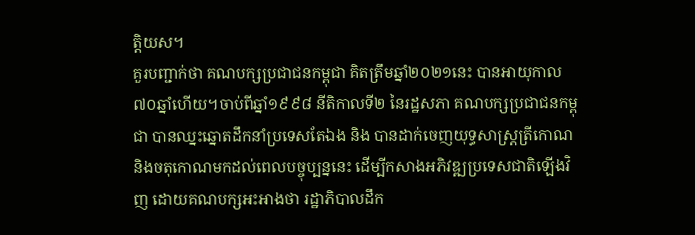ត្តិយស។
គួរបញ្ជាក់ថា គណបក្សប្រជាជនកម្ពុជា គិតត្រឹមឆ្នាំ២០២១នេះ បានអាយុកាល៧០ឆ្នាំហើយ។ចាប់ពីឆ្នាំ១៩៩៨ នីតិកាលទី២ នៃរដ្ឋសភា គណបក្សប្រជាជនកម្ពុជា បានឈ្នះឆ្នោតដឹកនាំប្រទេសតែឯង និង បានដាក់ចេញយុទ្ធសាស្ត្រត្រីកោណ និងចតុកោណមកដល់ពេលបច្ចុប្បន្ននេះ ដើម្បីកសាងអភិវឌ្ឍប្រទេសជាតិឡើងវិញ ដោយគណបក្សអះអាងថា រដ្ឋាភិបាលដឹក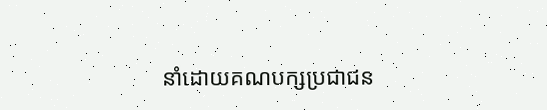នាំដោយគណបក្សប្រជាជន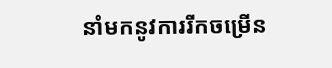នាំមកនូវការរីកចម្រើន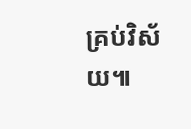គ្រប់វិស័យ៕